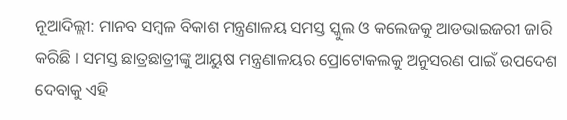ନୂଆଦିଲ୍ଲୀ: ମାନବ ସମ୍ବଳ ବିକାଶ ମନ୍ତ୍ରଣାଳୟ ସମସ୍ତ ସ୍କୁଲ ଓ କଲେଜକୁ ଆଡଭାଇଜରୀ ଜାରି କରିଛି । ସମସ୍ତ ଛାତ୍ରଛାତ୍ରୀଙ୍କୁ ଆୟୁଷ ମନ୍ତ୍ରଣାଳୟର ପ୍ରୋଟୋକଲକୁ ଅନୁସରଣ ପାଇଁ ଉପଦେଶ ଦେବାକୁ ଏହି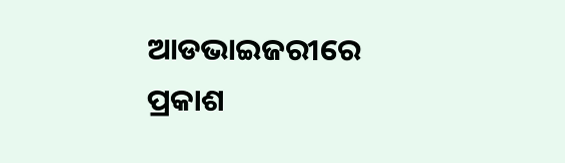ଆଡଭାଇଜରୀରେ ପ୍ରକାଶ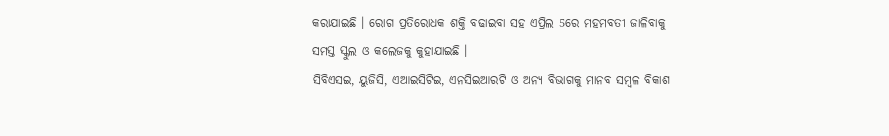କରାଯାଇଛି । ରୋଗ ପ୍ରତିରୋଧକ ଶକ୍ତି ବଢାଇବା ସହ ଏପ୍ରିଲ 5ରେ ମହମବତୀ ଜାଳିବାକୁ ସମସ୍ତ ସ୍କୁଲ ଓ କଲେଜକୁ କୁହାଯାଇଛି ।
ସିବିଏସଇ, ୟୁଜିସି, ଏଆଇସିଟିଇ, ଏନସିଇଆରଟି ଓ ଅନ୍ୟ ବିଭାଗକୁ ମାନବ ସମ୍ବଳ ବିକାଶ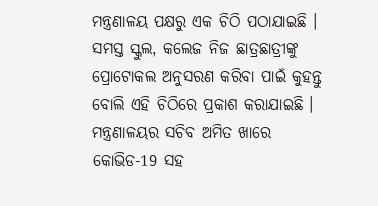ମନ୍ତ୍ରଣାଳୟ ପକ୍ଷରୁ ଏକ ଚିଠି ପଠାଯାଇଛି । ସମସ୍ତ ସ୍କୁଲ, କଲେଜ ନିଜ ଛାତ୍ରଛାତ୍ରୀଙ୍କୁ ପ୍ରୋଟୋକଲ ଅନୁସରଣ କରିବା ପାଇଁ କୁହନ୍ତୁ ବୋଲି ଏହି ଚିଠିରେ ପ୍ରକାଶ କରାଯାଇଛି । ମନ୍ତ୍ରଣାଳୟର ସଚିବ ଅମିତ ଖାରେ କୋଭିଡ-19 ସହ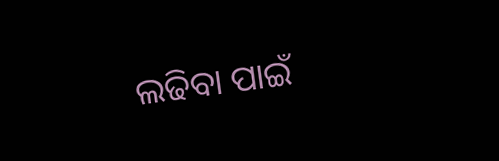ଲଢିବା ପାଇଁ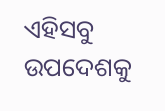ଏହିସବୁ ଉପଦେଶକୁ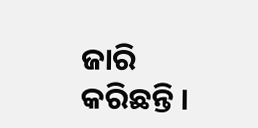ଜାରି କରିଛନ୍ତି ।